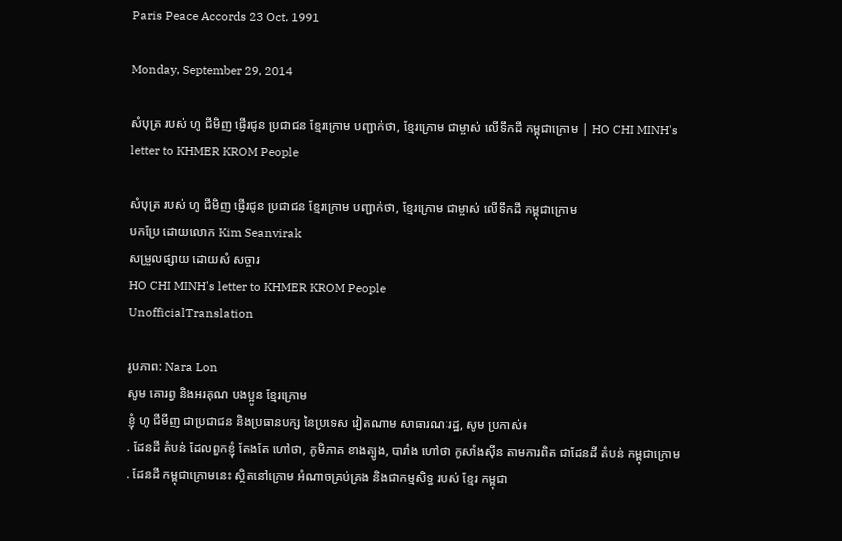Paris Peace Accords 23 Oct. 1991

Monday, September 29, 2014

សំបុត្រ របស់ ហូ ជីមិញ ផ្ញើរជូន ប្រជាជន ខ្មែរក្រោម បញ្ជាក់ថា, ខ្មែរក្រោម ជាម្ចាស់ លើទឹកដី កម្ពុជាក្រោម | HO CHI MINH's letter to KHMER KROM People

សំបុត្រ របស់ ហូ ជីមិញ ផ្ញើរជូន ប្រជាជន ខ្មែរក្រោម បញ្ជាក់ថា, ខ្មែរក្រោម ជាម្ចាស់ លើទឹកដី កម្ពុជាក្រោម
បកប្រែ ដោយលោក Kim Seanvirak
សម្រួលផ្សាយ ដោយសំ សច្ចារ
HO CHI MINH's letter to KHMER KROM People
UnofficialTranslation

រូបភាព: Nara Lon
សូម គោរព្វ និងអរគុណ បងប្អូន ខ្មែរក្រោម
ខ្ញុំ ហូ ជីមីញ ជាប្រជាជន និងប្រធានបក្ស នៃប្រទេស វៀតណាម សាធារណៈរដ្ឋ, សូម ប្រកាស់៖
. ដែនដី តំបន់ ដែលពួកខ្ញុំ តែងតែ ហៅថា, ភូមិភាគ ខាងត្បូង, បារាំង ហៅថា កូសាំងស៊ីន តាមការពិត ជាដែនដី តំបន់ កម្ពុជាក្រោម
. ដែនដី កម្ពុជាក្រោមនេះ ស្ថិតនៅក្រោម អំណាចគ្រប់គ្រង និងជាកម្មសិទ្ធ របស់ ខ្មែរ កម្ពុជា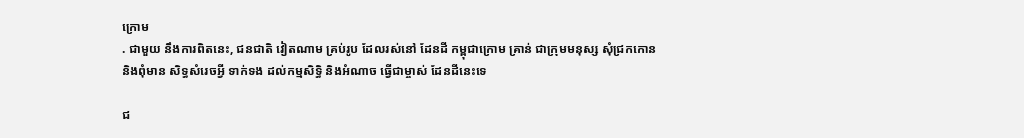ក្រោម
. ជាមួយ នឹងការពិតនេះ, ជនជាតិ វៀតណាម គ្រប់រូប ដែលរស់នៅ ដែនដី កម្ពុជាក្រោម គ្រាន់ ជាក្រុមមនុស្ស សុំជ្រកកោន និងពុំមាន សិទ្ធសំរេចអ្វី ទាក់ទង ដល់កម្មសិទ្ធិ និងអំណាច ធ្វើជាម្ចាស់ ដែនដីនេះទេ

ជ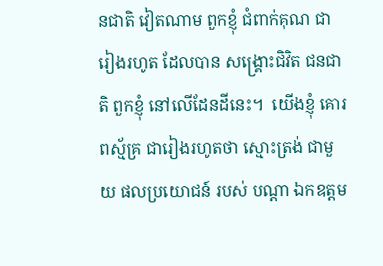នជាតិ វៀតណាម ពួកខ្ញុំ ជំពាក់គុណ ជារៀងរហូត ដែលបាន សង្រ្គោះជិវិត ជនជាតិ ពួកខ្ញុំ នៅលើដែនដីនេះ។  យើងខ្ញុំ គោរពស្ម័គ្រ ជារៀងរហូតថា ស្មោះត្រង់ ជាមួយ ផលប្រយោជន៍ របស់ បណ្តា ឯកឧត្តម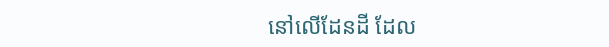នៅលើដែនដី ដែល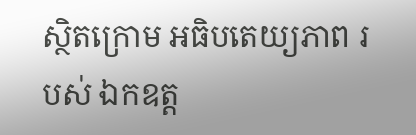ស្ថិតក្រោម អធិបតេយ្យភាព របស់ ឯកឧត្ត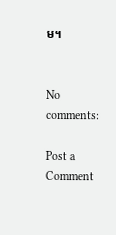ម។


No comments:

Post a Comment